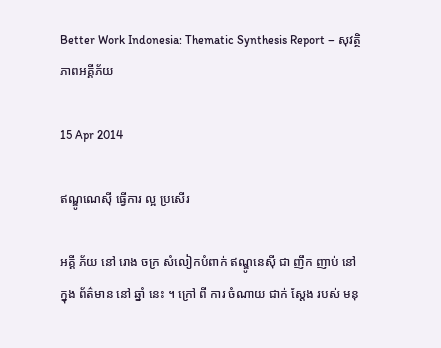Better Work Indonesia: Thematic Synthesis Report – សុវត្ថិភាពអគ្គីភ័យ

15 Apr 2014

ឥណ្ឌូណេស៊ី ធ្វើការ ល្អ ប្រសើរ

អគ្គី ភ័យ នៅ រោង ចក្រ សំលៀកបំពាក់ ឥណ្ឌូនេស៊ី ជា ញឹក ញាប់ នៅ ក្នុង ព័ត៌មាន នៅ ឆ្នាំ នេះ ។ ក្រៅ ពី ការ ចំណាយ ជាក់ ស្តែង របស់ មនុ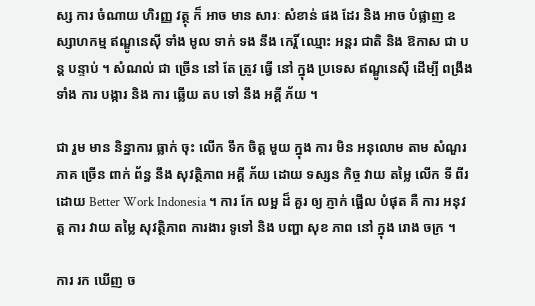ស្ស ការ ចំណាយ ហិរញ្ញ វត្ថុ ក៏ អាច មាន សារៈ សំខាន់ ផង ដែរ និង អាច បំផ្លាញ ឧស្សាហកម្ម ឥណ្ឌូនេស៊ី ទាំង មូល ទាក់ ទង នឹង កេរ្តិ៍ ឈ្មោះ អន្តរ ជាតិ និង ឱកាស ជា បន្ត បន្ទាប់ ។ សំណល់ ជា ច្រើន នៅ តែ ត្រូវ ធ្វើ នៅ ក្នុង ប្រទេស ឥណ្ឌូនេស៊ី ដើម្បី ពង្រឹង ទាំង ការ បង្ការ និង ការ ឆ្លើយ តប ទៅ នឹង អគ្គី ភ័យ ។

ជា រួម មាន និន្នាការ ធ្លាក់ ចុះ លើក ទឹក ចិត្ត មួយ ក្នុង ការ មិន អនុលោម តាម សំណួរ ភាគ ច្រើន ពាក់ ព័ន្ធ នឹង សុវត្ថិភាព អគ្គី ភ័យ ដោយ ទស្សន កិច្ច វាយ តម្លៃ លើក ទី ពីរ ដោយ Better Work Indonesia ។ ការ កែ លម្អ ដ៏ គួរ ឲ្យ ភ្ញាក់ ផ្អើល បំផុត គឺ ការ អនុវត្ត ការ វាយ តម្លៃ សុវត្ថិភាព ការងារ ទូទៅ និង បញ្ហា សុខ ភាព នៅ ក្នុង រោង ចក្រ ។

ការ រក ឃើញ ច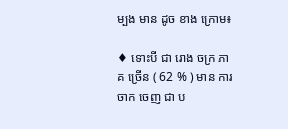ម្បង មាន ដូច ខាង ក្រោម៖

♦ ទោះបី ជា រោង ចក្រ ភាគ ច្រើន ( 62 % ) មាន ការ ចាក ចេញ ជា ប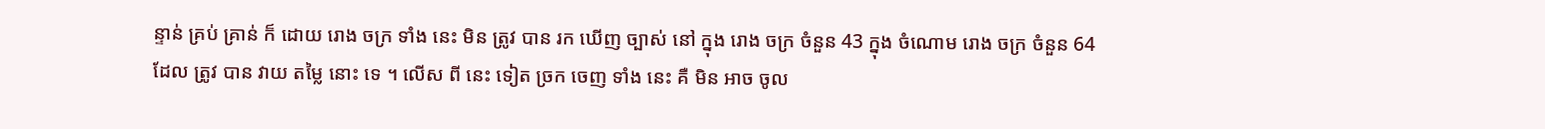ន្ទាន់ គ្រប់ គ្រាន់ ក៏ ដោយ រោង ចក្រ ទាំង នេះ មិន ត្រូវ បាន រក ឃើញ ច្បាស់ នៅ ក្នុង រោង ចក្រ ចំនួន 43 ក្នុង ចំណោម រោង ចក្រ ចំនួន 64 ដែល ត្រូវ បាន វាយ តម្លៃ នោះ ទេ ។ លើស ពី នេះ ទៀត ច្រក ចេញ ទាំង នេះ គឺ មិន អាច ចូល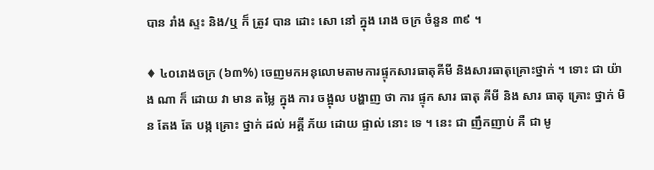បាន រាំង ស្ទះ និង/ឬ ក៏ ត្រូវ បាន ដោះ សោ នៅ ក្នុង រោង ចក្រ ចំនួន ៣៩ ។

♦ ៤០រោងចក្រ (៦៣%) ចេញមកអនុលោមតាមការផ្ទុកសារធាតុគីមី និងសារធាតុគ្រោះថ្នាក់ ។ ទោះ ជា យ៉ាង ណា ក៏ ដោយ វា មាន តម្លៃ ក្នុង ការ ចង្អុល បង្ហាញ ថា ការ ផ្ទុក សារ ធាតុ គីមី និង សារ ធាតុ គ្រោះ ថ្នាក់ មិន តែង តែ បង្ក គ្រោះ ថ្នាក់ ដល់ អគ្គី ភ័យ ដោយ ផ្ទាល់ នោះ ទេ ។ នេះ ជា ញឹកញាប់ គឺ ជា មូ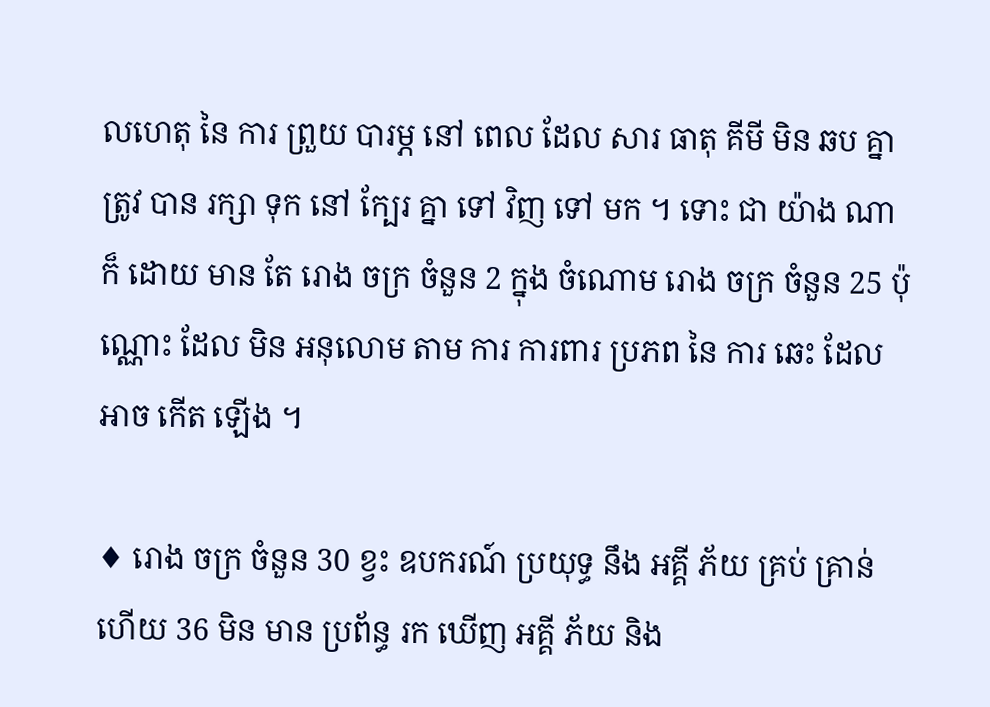លហេតុ នៃ ការ ព្រួយ បារម្ភ នៅ ពេល ដែល សារ ធាតុ គីមី មិន ឆប គ្នា ត្រូវ បាន រក្សា ទុក នៅ ក្បែរ គ្នា ទៅ វិញ ទៅ មក ។ ទោះ ជា យ៉ាង ណា ក៏ ដោយ មាន តែ រោង ចក្រ ចំនួន 2 ក្នុង ចំណោម រោង ចក្រ ចំនួន 25 ប៉ុណ្ណោះ ដែល មិន អនុលោម តាម ការ ការពារ ប្រភព នៃ ការ ឆេះ ដែល អាច កើត ឡើង ។

♦ រោង ចក្រ ចំនួន 30 ខ្វះ ឧបករណ៍ ប្រយុទ្ធ នឹង អគ្គី ភ័យ គ្រប់ គ្រាន់ ហើយ 36 មិន មាន ប្រព័ន្ធ រក ឃើញ អគ្គី ភ័យ និង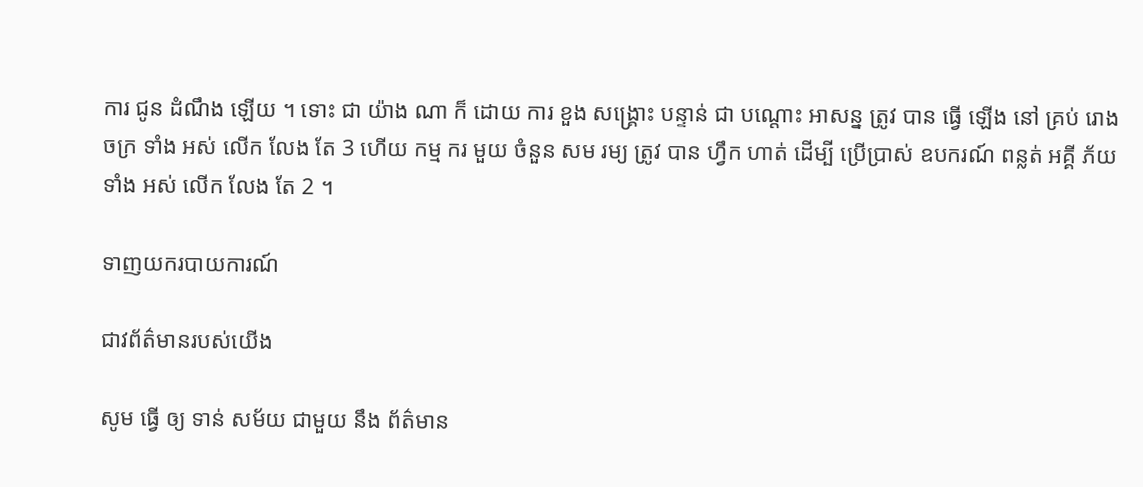ការ ជូន ដំណឹង ឡើយ ។ ទោះ ជា យ៉ាង ណា ក៏ ដោយ ការ ខួង សង្គ្រោះ បន្ទាន់ ជា បណ្តោះ អាសន្ន ត្រូវ បាន ធ្វើ ឡើង នៅ គ្រប់ រោង ចក្រ ទាំង អស់ លើក លែង តែ 3 ហើយ កម្ម ករ មួយ ចំនួន សម រម្យ ត្រូវ បាន ហ្វឹក ហាត់ ដើម្បី ប្រើប្រាស់ ឧបករណ៍ ពន្លត់ អគ្គី ភ័យ ទាំង អស់ លើក លែង តែ 2 ។

ទាញយករបាយការណ៍

ជាវព័ត៌មានរបស់យើង

សូម ធ្វើ ឲ្យ ទាន់ សម័យ ជាមួយ នឹង ព័ត៌មាន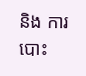និង ការ បោះ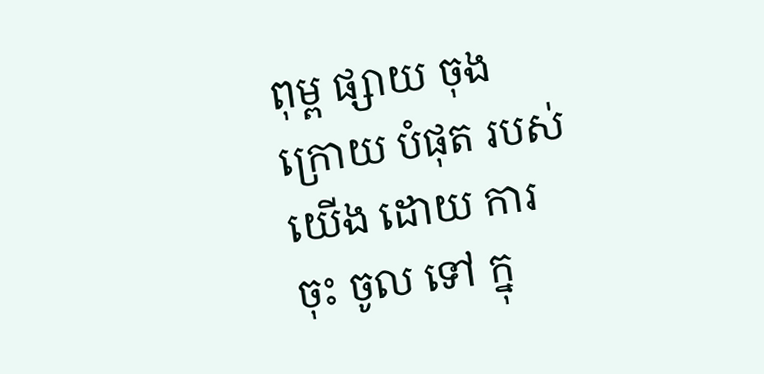ពុម្ព ផ្សាយ ចុង ក្រោយ បំផុត របស់ យើង ដោយ ការ ចុះ ចូល ទៅ ក្នុ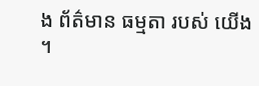ង ព័ត៌មាន ធម្មតា របស់ យើង ។